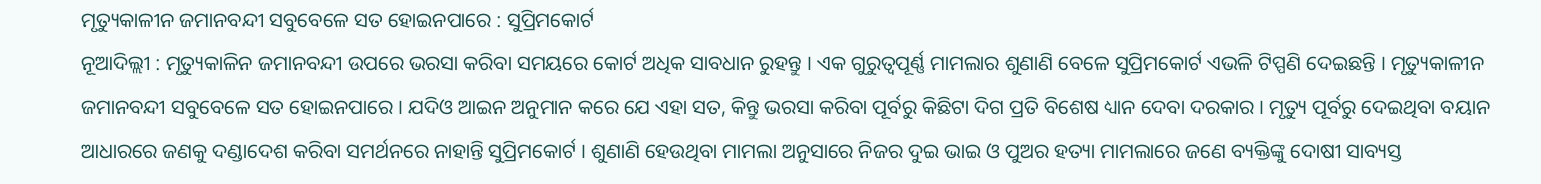ମୃତ୍ୟୁକାଳୀନ ଜମାନବନ୍ଦୀ ସବୁବେଳେ ସତ ହୋଇନପାରେ : ସୁପ୍ରିମକୋର୍ଟ
ନୂଆଦିଲ୍ଲୀ : ମୃତ୍ୟୁକାଳିନ ଜମାନବନ୍ଦୀ ଉପରେ ଭରସା କରିବା ସମୟରେ କୋର୍ଟ ଅଧିକ ସାବଧାନ ରୁହନ୍ତୁ । ଏକ ଗୁରୁତ୍ବପୂର୍ଣ୍ଣ ମାମଲାର ଶୁଣାଣି ବେଳେ ସୁପ୍ରିମକୋର୍ଟ ଏଭଳି ଟିପ୍ପଣି ଦେଇଛନ୍ତି । ମୃତ୍ୟୁକାଳୀନ ଜମାନବନ୍ଦୀ ସବୁବେଳେ ସତ ହୋଇନପାରେ । ଯଦିଓ ଆଇନ ଅନୁମାନ କରେ ଯେ ଏହା ସତ, କିନ୍ତୁ ଭରସା କରିବା ପୂର୍ବରୁ କିଛିଟା ଦିଗ ପ୍ରତି ବିଶେଷ ଧ୍ୟାନ ଦେବା ଦରକାର । ମୃତ୍ୟୁ ପୂର୍ବରୁ ଦେଇଥିବା ବୟାନ ଆଧାରରେ ଜଣକୁ ଦଣ୍ଡାଦେଶ କରିବା ସମର୍ଥନରେ ନାହାନ୍ତି ସୁପ୍ରିମକୋର୍ଟ । ଶୁଣାଣି ହେଉଥିବା ମାମଲା ଅନୁସାରେ ନିଜର ଦୁଇ ଭାଇ ଓ ପୁଅର ହତ୍ୟା ମାମଲାରେ ଜଣେ ବ୍ୟକ୍ତିଙ୍କୁ ଦୋଷୀ ସାବ୍ୟସ୍ତ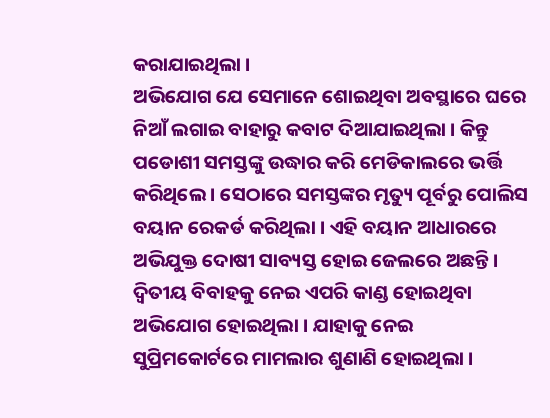କରାଯାଇଥିଲା ।
ଅଭିଯୋଗ ଯେ ସେମାନେ ଶୋଇଥିବା ଅବସ୍ଥାରେ ଘରେ ନିଆଁ ଲଗାଇ ବାହାରୁ କବାଟ ଦିଆଯାଇଥିଲା । କିନ୍ତୁ ପଡୋଶୀ ସମସ୍ତଙ୍କୁ ଉଦ୍ଧାର କରି ମେଡିକାଲରେ ଭର୍ତ୍ତି କରିଥିଲେ । ସେଠାରେ ସମସ୍ତଙ୍କର ମୃତ୍ୟୁ ପୂର୍ବରୁ ପୋଲିସ ବୟାନ ରେକର୍ଡ କରିଥିଲା । ଏହି ବୟାନ ଆଧାରରେ ଅଭିଯୁକ୍ତ ଦୋଷୀ ସାବ୍ୟସ୍ତ ହୋଇ ଜେଲରେ ଅଛନ୍ତି । ଦ୍ବିତୀୟ ବିବାହକୁ ନେଇ ଏପରି କାଣ୍ଡ ହୋଇଥିବା ଅଭିଯୋଗ ହୋଇଥିଲା । ଯାହାକୁ ନେଇ ସୁପ୍ରିମକୋର୍ଟରେ ମାମଲାର ଶୁଣାଣି ହୋଇଥିଲା ।